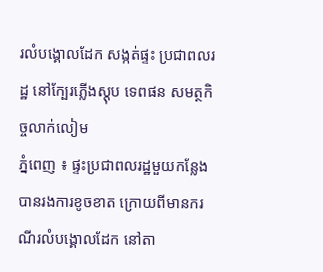រលំបង្គោលដែក សង្កត់ផ្ទះ ប្រជាពលរដ្ឋ នៅក្បែរភ្លើងស្ដុប ទេពផន សមត្ថកិច្ចលាក់លៀម
ភ្នំពេញ ៖ ផ្ទះប្រជាពលរដ្ឋមួយកន្លែង បានរងការខូចខាត ក្រោយពីមានករណីរលំបង្គោលដែក នៅតា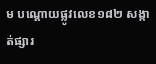ម បណ្ដោយផ្លូវលេខ១៨២ សង្កាត់ផ្សារ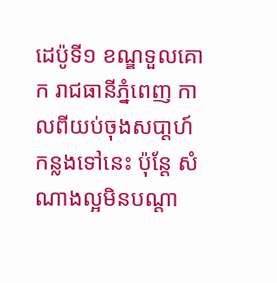ដេប៉ូទី១ ខណ្ឌទួលគោក រាជធានីភ្នំពេញ កាលពីយប់ចុងសបា្ដហ៍ កន្លងទៅនេះ ប៉ុន្ដែ សំណាងល្អមិនបណ្ដា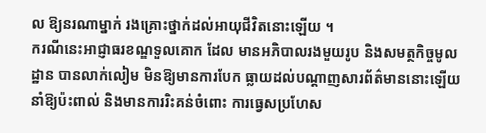ល ឱ្យនរណាម្នាក់ រងគ្រោះថ្នាក់ដល់អាយុជីវិតនោះឡើយ ។
ករណីនេះអាជ្ញាធរខណ្ឌទួលគោក ដែល មានអភិបាលរងមួយរូប និងសមត្ថកិច្ចមូលដ្ឋាន បានលាក់លៀម មិនឱ្យមានការបែក ធ្លាយដល់បណ្ដាញសារព័ត៌មាននោះឡើយ នាំឱ្យប៉ះពាល់ និងមានការរិះគន់ចំពោះ ការធ្វេសប្រហែស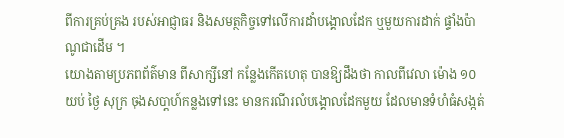ពីការគ្រប់គ្រង របស់អាជ្ញាធរ និងសមត្ថកិច្ចទៅលើការដាំបង្គោលដែក ឬមួយការដាក់ ផ្ទាំងប៉ាណូជាដើម ។
យោងតាមប្រភពព័ត៌មាន ពីសាក្សីនៅ កន្លែងកើតហេតុ បានឱ្យដឹងថា កាលពីវេលា ម៉ោង ១០យប់ ថ្ងៃ សុក្រ ចុងសបា្ដហ៍កន្លងទៅនេះ មានករណីរលំបង្គោលដែកមួយ ដែលមានទំហំធំសង្កត់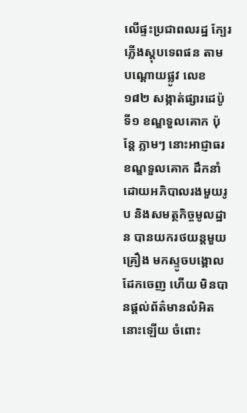លើផ្ទះប្រជាពលរដ្ឋ ក្បែរភ្លើងស្ដុបទេពផន តាមបណ្ដោយផ្លូវ លេខ ១៨២ សង្កាត់ផ្សារដេប៉ូទី១ ខណ្ឌទួលគោក ប៉ុន្ដែ ភ្លាមៗ នោះអាជ្ញាធរខណ្ឌទួលគោក ដឹកនាំដោយអភិបាលរងមួយរូប និងសមត្ថកិច្ចមូលដ្ឋាន បានយករថយន្ដមួយ គ្រឿង មកស្ទូចបង្គោលដែកចេញ ហើយ មិនបានផ្ដល់ព័ត៌មានលំអិតនោះឡើយ ចំពោះ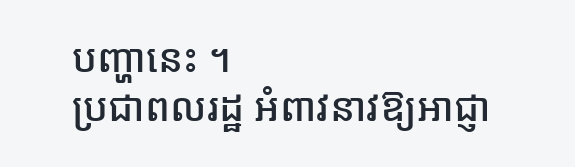បញ្ហានេះ ។
ប្រជាពលរដ្ឋ អំពាវនាវឱ្យអាជ្ញា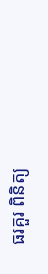ធរគួរ ពិនិត្យ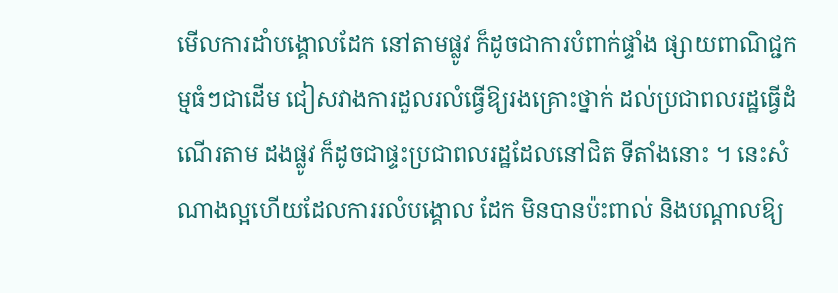មើលការដាំបង្គោលដែក នៅតាមផ្លូវ ក៏ដូចជាការបំពាក់ផ្ទាំង ផ្សាយពាណិជ្ជកម្មធំៗជាដើម ជៀសវាងការដួលរលំធ្វើឱ្យរងគ្រោះថ្នាក់ ដល់ប្រជាពលរដ្ឋធ្វើដំណើរតាម ដងផ្លូវ ក៏ដូចជាផ្ទះប្រជាពលរដ្ឋដែលនៅជិត ទីតាំងនោះ ។ នេះសំណាងល្អហើយដែលការរលំបង្គោល ដែក មិនបានប៉ះពាល់ និងបណ្ដាលឱ្យ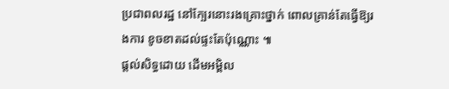ប្រជាពលរដ្ឋ នៅក្បែរនោះរងគ្រោះថ្នាក់ ពោលគ្រាន់តែធ្វើឱ្យរងការ ខូចខាតដល់ផ្ទះតែប៉ុណ្ណោះ ៕
ផ្តល់សិទ្ធដោយ ដើមអម្ពិល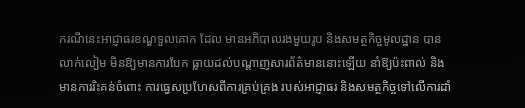ករណីនេះអាជ្ញាធរខណ្ឌទួលគោក ដែល មានអភិបាលរងមួយរូប និងសមត្ថកិច្ចមូលដ្ឋាន បានលាក់លៀម មិនឱ្យមានការបែក ធ្លាយដល់បណ្ដាញសារព័ត៌មាននោះឡើយ នាំឱ្យប៉ះពាល់ និងមានការរិះគន់ចំពោះ ការធ្វេសប្រហែសពីការគ្រប់គ្រង របស់អាជ្ញាធរ និងសមត្ថកិច្ចទៅលើការដាំ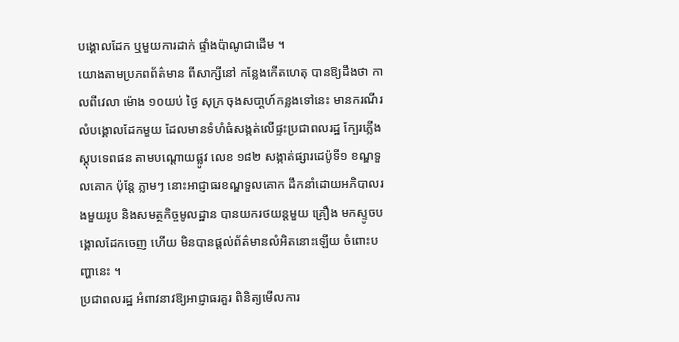បង្គោលដែក ឬមួយការដាក់ ផ្ទាំងប៉ាណូជាដើម ។
យោងតាមប្រភពព័ត៌មាន ពីសាក្សីនៅ កន្លែងកើតហេតុ បានឱ្យដឹងថា កាលពីវេលា ម៉ោង ១០យប់ ថ្ងៃ សុក្រ ចុងសបា្ដហ៍កន្លងទៅនេះ មានករណីរលំបង្គោលដែកមួយ ដែលមានទំហំធំសង្កត់លើផ្ទះប្រជាពលរដ្ឋ ក្បែរភ្លើងស្ដុបទេពផន តាមបណ្ដោយផ្លូវ លេខ ១៨២ សង្កាត់ផ្សារដេប៉ូទី១ ខណ្ឌទួលគោក ប៉ុន្ដែ ភ្លាមៗ នោះអាជ្ញាធរខណ្ឌទួលគោក ដឹកនាំដោយអភិបាលរងមួយរូប និងសមត្ថកិច្ចមូលដ្ឋាន បានយករថយន្ដមួយ គ្រឿង មកស្ទូចបង្គោលដែកចេញ ហើយ មិនបានផ្ដល់ព័ត៌មានលំអិតនោះឡើយ ចំពោះបញ្ហានេះ ។
ប្រជាពលរដ្ឋ អំពាវនាវឱ្យអាជ្ញាធរគួរ ពិនិត្យមើលការ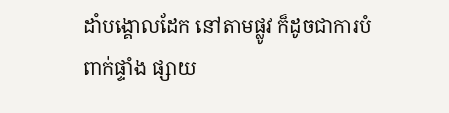ដាំបង្គោលដែក នៅតាមផ្លូវ ក៏ដូចជាការបំពាក់ផ្ទាំង ផ្សាយ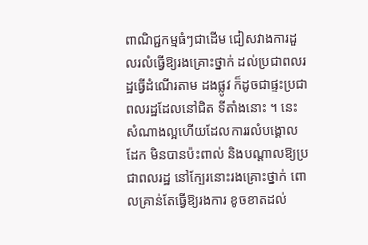ពាណិជ្ជកម្មធំៗជាដើម ជៀសវាងការដួលរលំធ្វើឱ្យរងគ្រោះថ្នាក់ ដល់ប្រជាពលរដ្ឋធ្វើដំណើរតាម ដងផ្លូវ ក៏ដូចជាផ្ទះប្រជាពលរដ្ឋដែលនៅជិត ទីតាំងនោះ ។ នេះសំណាងល្អហើយដែលការរលំបង្គោល ដែក មិនបានប៉ះពាល់ និងបណ្ដាលឱ្យប្រជាពលរដ្ឋ នៅក្បែរនោះរងគ្រោះថ្នាក់ ពោលគ្រាន់តែធ្វើឱ្យរងការ ខូចខាតដល់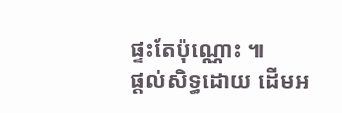ផ្ទះតែប៉ុណ្ណោះ ៕
ផ្តល់សិទ្ធដោយ ដើមអ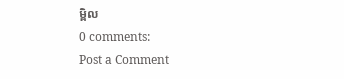ម្ពិល
0 comments:
Post a Comment